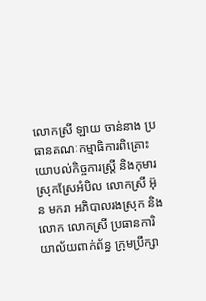លោកស្រី ឡាយ ចាន់នាង ប្រធានគណៈកម្មាធិការពិគ្រោះយោបល់កិច្ចការស្ត្រី និងកុមារស្រុកស្រែអំបិល លោកស្រី អ៊ុន មករា អភិបាលរងស្រុក និងលោក លោកស្រី ប្រធានការិយាល័យពាក់ព័ន្ធ ក្រុមប្រឹក្សា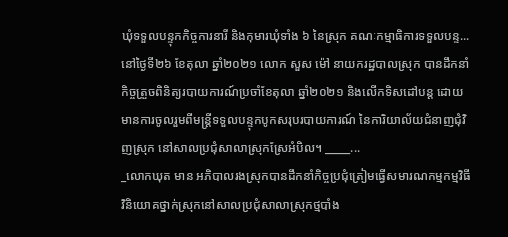ឃុំទទួលបន្ទុកកិច្ចការនារី និងកុមារឃុំទាំង ៦ នៃស្រុក គណៈកម្មាធិការទទួលបន្ទ...
នៅថ្ងៃទី២៦ ខែតុលា ឆ្នាំ២០២១ លោក សួស ម៉ៅ នាយករដ្ឋបាលស្រុក បានដឹកនាំកិច្ចត្រួចពិនិត្យរបាយការណ៍ប្រចាំខែតុលា ឆ្នាំ២០២១ និងលើកទិសដៅបន្ដ ដោយមានការចូលរួមពីមន្ត្រីទទួលបន្ទុកបូកសរុបរបាយការណ៍ នៃការិយាល័យជំនាញជុំវិញស្រុក នៅសាលប្រជុំសាលាស្រុកស្រែអំបិល។ _____...
_លោកឃុត មាន អភិបាលរងស្រុកបានដឹកនាំកិច្ចប្រជុំត្រៀមធ្វើសមារណកម្មកម្មវិធីវិនិយោគថ្នាក់ស្រុកនៅសាលប្រជុំសាលាស្រុកថ្មបាំង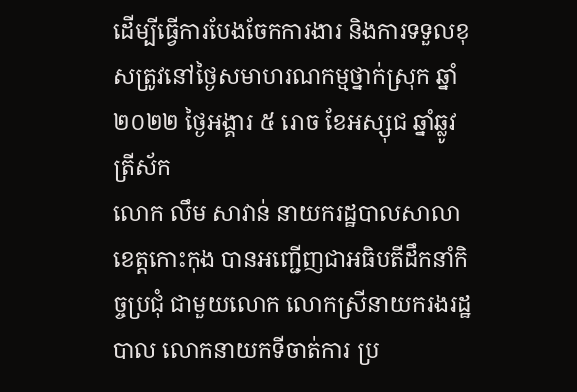ដើម្បីធ្វើការបែងចែកការងារ និងការទទួលខុសត្រូវនៅថ្ងៃសមាហរណកម្មថ្នាក់ស្រុក ឆ្នាំ២០២២ ថ្ងៃអង្គារ ៥ រោច ខែអស្សុជ ឆ្នាំឆ្លូវត្រីស័ក
លោក លឹម សាវាន់ នាយករដ្ឋបាលសាលាខេត្តកោះកុង បានអញ្ជើញជាអធិបតីដឹកនាំកិច្ចប្រជុំ ជាមួយលោក លោកស្រីនាយករងរដ្ឋបាល លោកនាយកទីចាត់ការ ប្រ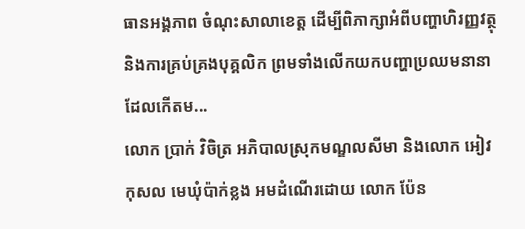ធានអង្គភាព ចំណុះសាលាខេត្ត ដើម្បីពិភាក្សាអំពីបញ្ហាហិរញ្ញវត្ថុ និងការគ្រប់គ្រងបុគ្គលិក ព្រមទាំងលើកយកបញ្ហាប្រឈមនានា ដែលកើតម...
លោក ប្រាក់ វិចិត្រ អភិបាលស្រុកមណ្ឌលសីមា និងលោក អៀវ កុសល មេឃុំប៉ាក់ខ្លង អមដំណើរដោយ លោក ប៉ែន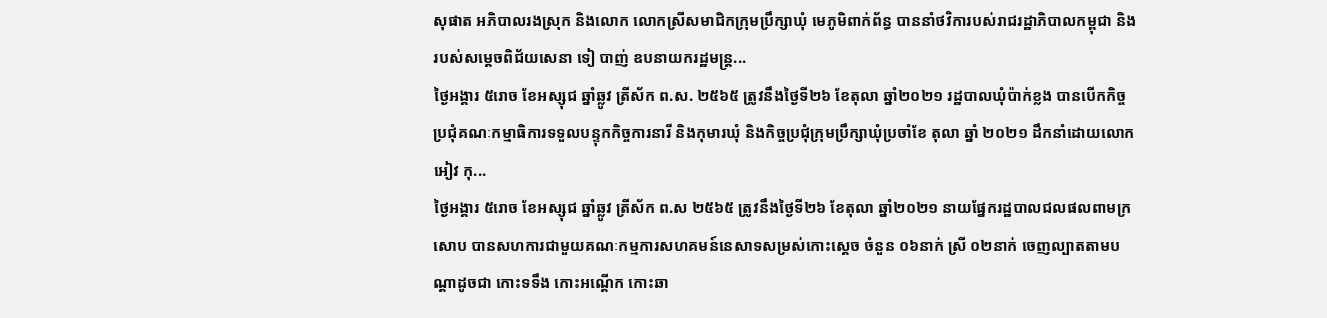សុផាត អភិបាលរងស្រុក និងលោក លោកស្រីសមាជិកក្រុមប្រឹក្សាឃុំ មេភូមិពាក់ព័ន្ធ បាននាំថវិការបស់រាជរដ្ឋាភិបាលកម្ពុជា និងរបស់សម្តេចពិជ័យសេនា ទៀ បាញ់ ឧបនាយករដ្ឋមន្ត្រ...
ថ្ងៃអង្គារ ៥រោច ខែអស្សុជ ឆ្នាំឆ្លូវ ត្រីស័ក ព.ស. ២៥៦៥ ត្រូវនឹងថ្ងៃទី២៦ ខែតុលា ឆ្នាំ២០២១ រដ្ឋបាលឃុំប៉ាក់ខ្លង បានបើកកិច្ចប្រជុំគណៈកម្មាធិការទទួលបន្ទុកកិច្ចការនារី និងកុមារឃុំ និងកិច្ចប្រជុំក្រុមប្រឹក្សាឃុំប្រចាំខែ តុលា ឆ្នាំ ២០២១ ដឹកនាំដោយលោក អៀវ កុ...
ថ្ងៃអង្គារ ៥រោច ខែអស្សុជ ឆ្នាំឆ្លូវ ត្រីស័ក ព.ស ២៥៦៥ ត្រូវនឹងថ្ងៃទី២៦ ខែតុលា ឆ្នាំ២០២១ នាយផ្នែករដ្ឋបាលជលផលពាមក្រសោប បានសហការជាមួយគណៈកម្មការសហគមន៍នេសាទសម្រស់កោះស្ដេច ចំនួន ០៦នាក់ ស្រី ០២នាក់ ចេញល្បាតតាមបណ្តាដូចជា កោះទទឹង កោះអណ្ដើក កោះឆា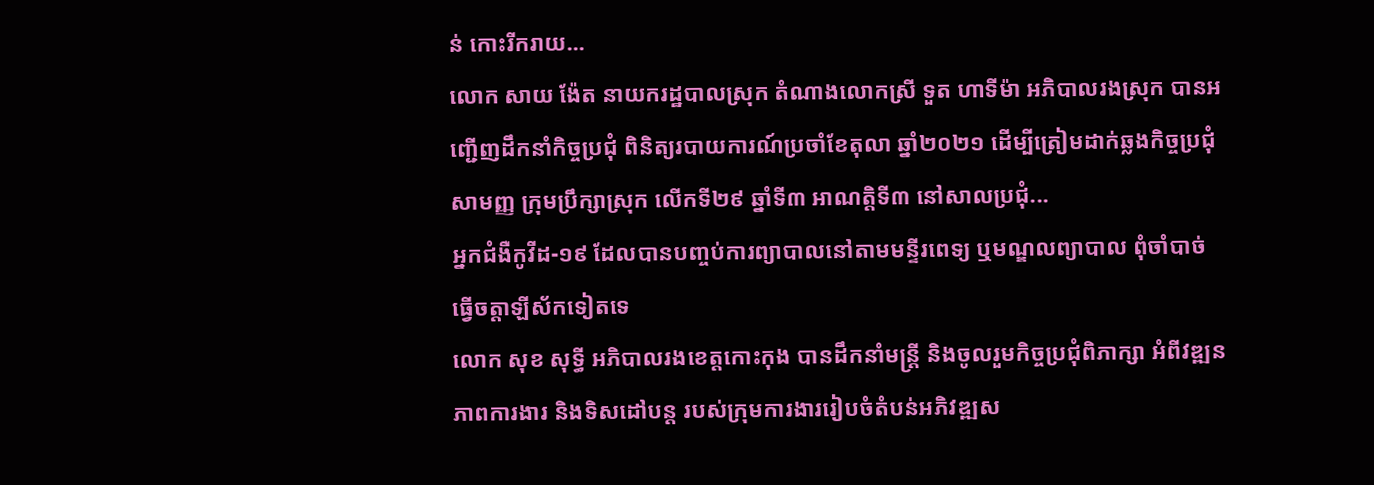ន់ កោះរីករាយ...
លោក សាយ ង៉ែត នាយករដ្ឋបាលស្រុក តំណាងលោកស្រី ទួត ហាទីម៉ា អភិបាលរងស្រុក បានអញ្ជេីញដឹកនាំកិច្ចប្រជុំ ពិនិត្យរបាយការណ៍ប្រចាំខែតុលា ឆ្នាំ២០២១ ដេីម្បីត្រៀមដាក់ឆ្លងកិច្ចប្រជុំសាមញ្ញ ក្រុមប្រឹក្សាស្រុក លេីកទី២៩ ឆ្នាំទី៣ អាណត្តិទី៣ នៅសាលប្រជុំ...
អ្នកជំងឺកូវីដ-១៩ ដែលបានបញ្ចប់ការព្យាបាលនៅតាមមន្ទីរពេទ្យ ឬមណ្ឌលព្យាបាល ពុំចាំបាច់ធ្វើចត្តាឡីស័កទៀតទេ
លោក សុខ សុទ្ធី អភិបាលរងខេត្តកោះកុង បានដឹកនាំមន្ត្រី និងចូលរួមកិច្ចប្រជុំពិភាក្សា អំពីវឌ្ឍនភាពការងារ និងទិសដៅបន្ត របស់ក្រុមការងាររៀបចំតំបន់អភិវឌ្ឍស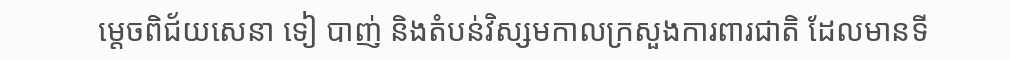ម្តេចពិជ័យសេនា ទៀ បាញ់ និងតំបន់វិស្សមកាលក្រសួងការពារជាតិ ដែលមានទី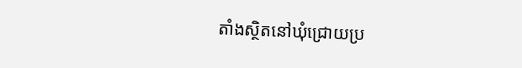តាំងស្ថិតនៅឃុំជ្រោយប្រ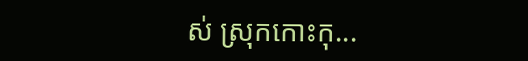ស់ ស្រុកកោះកុ...